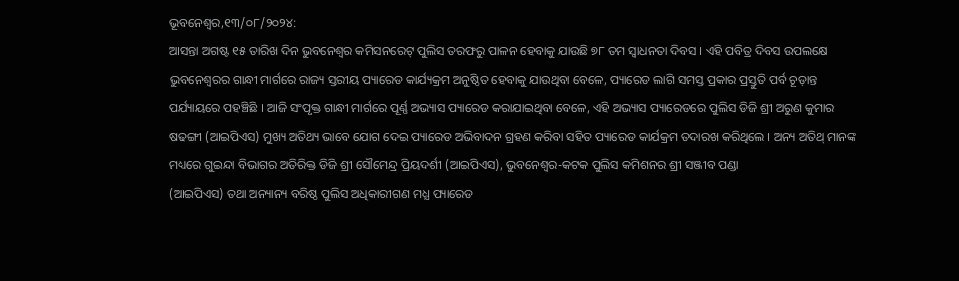ଭୂବନେଶ୍ୱର,୧୩/୦୮/୨୦୨୪:
ଆସନ୍ତା ଅଗଷ୍ଟ ୧୫ ତାରିଖ ଦିନ ଭୁବନେଶ୍ବର କମିସନରେଟ୍ ପୁଲିସ ତରଫରୁ ପାଳନ ହେବାକୁ ଯାଉଛି ୭୮ ତମ ସ୍ୱାଧନତା ଦିବସ । ଏହି ପବିତ୍ର ଦିବସ ଉପଲକ୍ଷେ ଭୁବନେଶ୍ଵରର ଗାନ୍ଧୀ ମାର୍ଗରେ ରାଜ୍ୟ ସ୍ତରୀୟ ପ୍ୟାରେଡ କାର୍ଯ୍ୟକ୍ରମ ଅନୁଷ୍ଠିତ ହେବାକୁ ଯାଉଥିବା ବେଳେ, ପ୍ୟାରେଡ ଲାଗି ସମସ୍ତ ପ୍ରକାର ପ୍ରସ୍ତୁତି ପର୍ବ ଚୂଡ଼ାନ୍ତ ପର୍ଯ୍ୟାୟରେ ପହଞ୍ଚିଛି । ଆଜି ସଂପୃକ୍ତ ଗାନ୍ଧୀ ମାର୍ଗରେ ପୂର୍ଣ୍ଣ ଅଭ୍ୟାସ ପ୍ୟାରେଡ କରାଯାଇଥିବା ବେଳେ, ଏହି ଅଭ୍ୟାସ ପ୍ୟାରେଡରେ ପୁଲିସ ଡିଜି ଶ୍ରୀ ଅରୁଣ କୁମାର ଷଢଙ୍ଗୀ (ଆଇପିଏସ) ମୁଖ୍ୟ ଅତିଥ୍ୟ ଭାବେ ଯୋଗ ଦେଇ ପ୍ୟାରେଡ ଅଭିବାଦନ ଗ୍ରହଣ କରିବା ସହିତ ପ୍ୟାରେଡ କାର୍ଯକ୍ରମ ତଦାରଖ କରିଥିଲେ । ଅନ୍ୟ ଅତିଥ୍ ମାନଙ୍କ ମଧ୍ୟରେ ଗୁଇନ୍ଦା ବିଭାଗର ଅତିରିକ୍ତ ଡିଜି ଶ୍ରୀ ସୌମେନ୍ଦ୍ର ପ୍ରିୟଦର୍ଶୀ (ଆଇପିଏସ), ଭୁବନେଶ୍ୱର-କଟକ ପୁଲିସ କମିଶନର ଶ୍ରୀ ସଞ୍ଜୀବ ପଣ୍ଡା
(ଆଇପିଏସ) ତଥା ଅନ୍ୟାନ୍ୟ ବରିଷ୍ଠ ପୁଲିସ ଅଧିକାରୀଗଣ ମଧ୍ଯ ପ୍ୟାରେଡ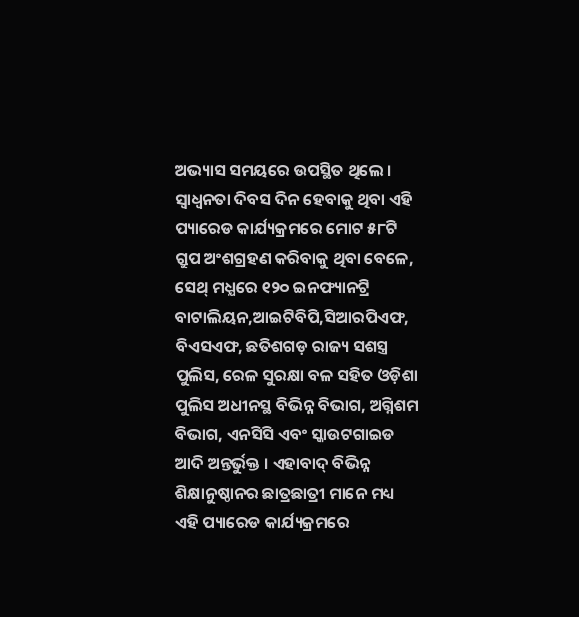ଅଭ୍ୟାସ ସମୟରେ ଉପସ୍ଥିତ ଥିଲେ । ସ୍ବାଧ୍ଵନତା ଦିବସ ଦିନ ହେବାକୁ ଥିବା ଏହି ପ୍ୟାରେଡ କାର୍ଯ୍ୟକ୍ରମରେ ମୋଟ ୫୮ଟି ଗ୍ରୁପ ଅଂଶଗ୍ରହଣ କରିବାକୁ ଥିବା ବେଳେ, ସେଥ୍ ମଧ୍ଯରେ ୧୨୦ ଇନଫ୍ୟାନଟ୍ରି ବାଟାଲିୟନ,ଆଇଟିବିପି,ସିଆରପିଏଫ, ବିଏସଏଫ, ଛତିଶଗଡ଼ ରାଜ୍ୟ ସଶସ୍ତ୍ର ପୁଲିସ, ରେଳ ସୁରକ୍ଷା ବଳ ସହିତ ଓଡ଼ିଶା ପୁଲିସ ଅଧୀନସ୍ଥ ବିଭିନ୍ନ ବିଭାଗ, ଅଗ୍ନିଶମ ବିଭାଗ, ଏନସିସି ଏବଂ ସ୍କାଉଟଗାଇଡ ଆଦି ଅନ୍ତର୍ଭୁକ୍ତ । ଏହାବାଦ୍ ବିଭିନ୍ନ ଶିକ୍ଷାନୁଷ୍ଠାନର ଛାତ୍ରଛାତ୍ରୀ ମାନେ ମଧ୍ୟ ଏହି ପ୍ୟାରେଡ କାର୍ଯ୍ୟକ୍ରମରେ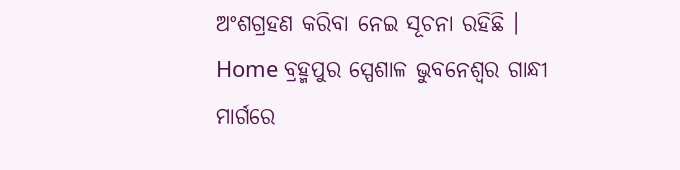ଅଂଶଗ୍ରହଣ କରିବା ନେଇ ସୂଚନା ରହିଛି ।
Home ବ୍ରହ୍ମପୁର ସ୍ପେଶାଳ ଭୁବନେଶ୍ଵର ଗାନ୍ଧୀ ମାର୍ଗରେ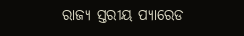ରାଜ୍ୟ ସ୍ତରୀୟ ପ୍ୟାରେଡ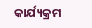କାର୍ଯ୍ୟକ୍ରମ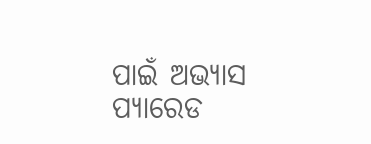ପାଇଁ ଅଭ୍ୟାସ ପ୍ୟାରେଡ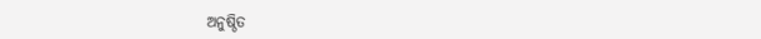ଅନୁଷ୍ଠିତ